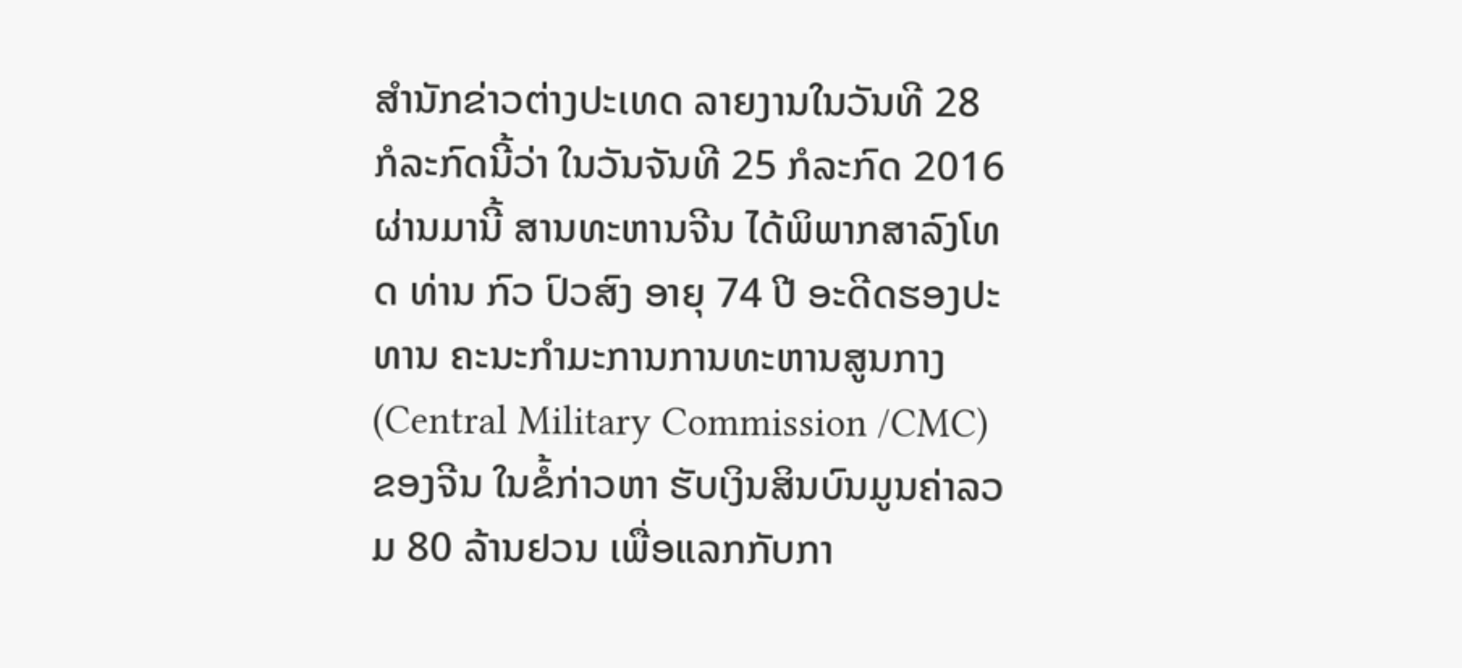ສຳນັກຂ່າວຕ່າງປະເທດ ລາຍງານໃນວັນທີ 28 ກໍລະກົດນີ້ວ່າ ໃນວັນຈັນທີ 25 ກໍລະກົດ 2016 ຜ່ານມານີ້ ສານທະຫານຈີນ ໄດ້ພິພາກສາລົງໂທດ ທ່ານ ກົວ ປົວສົງ ອາຍຸ 74 ປີ ອະດີດຮອງປະທານ ຄະນະກຳມະການການທະຫານສູນກາງ (Central Military Commission /CMC) ຂອງຈີນ ໃນຂໍ້ກ່າວຫາ ຮັບເງິນສິນບົນມູນຄ່າລວມ 80 ລ້ານຢວນ ເພື່ອແລກກັບກາ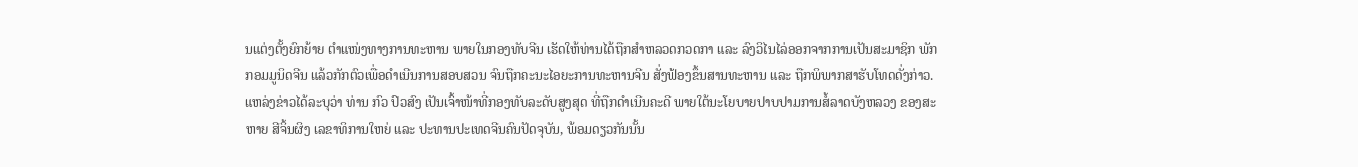ນແຕ່ງຕັ້ງຍົກຍ້າຍ ຕຳແໜ່ງທາງການທະຫານ ພາຍໃນກອງທັບຈີນ ເຮັດໃຫ້ທ່ານໄດ້ຖືກສຳຫລວດກວດກາ ແລະ ລົງວິໄນໄລ່ອອກຈາກການເປັນສະມາຊິກ ພັກກອມມູນິດຈີນ ແລ້ວກັກຕົວເພື່ອດຳເນີນການສອບສວນ ຈົນຖືກຄະນະໄອຍະການທະຫານຈີນ ສັ່ງຟ້ອງຂຶ້ນສານທະຫານ ແລະ ຖືກພິພາກສາຮັບໂທດດັ່ງກ່າວ.
ແຫລ່ງຂ່າວໄດ້ລະບຸວ່າ ທ່ານ ກົວ ປົວສົງ ເປັນເຈົ້າໜ້າທີ່ກອງທັບລະດັບສູງສຸດ ທີ່ຖືກດຳເນີນຄະດີ ພາຍໃຕ້ນະໂຍບາຍປາບປາມການສໍ້ລາດບັງຫລວງ ຂອງສະຫາຍ ສີຈິ້ນຜິງ ເລຂາທິການໃຫຍ່ ແລະ ປະທານປະເທດຈີນຄົນປັດຈຸບັນ, ພ້ອມດຽວກັນນັ້ນ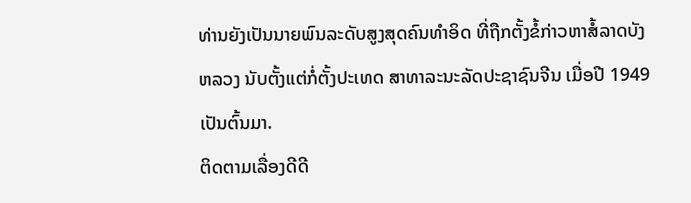ທ່ານຍັງເປັນນາຍພົນລະດັບສູງສຸດຄົນທຳອິດ ທີ່ຖືກຕັ້ງຂໍ້ກ່າວຫາສໍ້ລາດບັງຫລວງ ນັບຕັ້ງແຕ່ກໍ່ຕັ້ງປະເທດ ສາທາລະນະລັດປະຊາຊົນຈີນ ເມື່ອປີ 1949 ເປັນຕົ້ນມາ.
ຕິດຕາມເລື່ອງດີດີ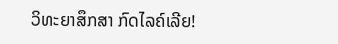ວິທະຍາສຶກສາ ກົດໄລຄ໌ເລີຍ!